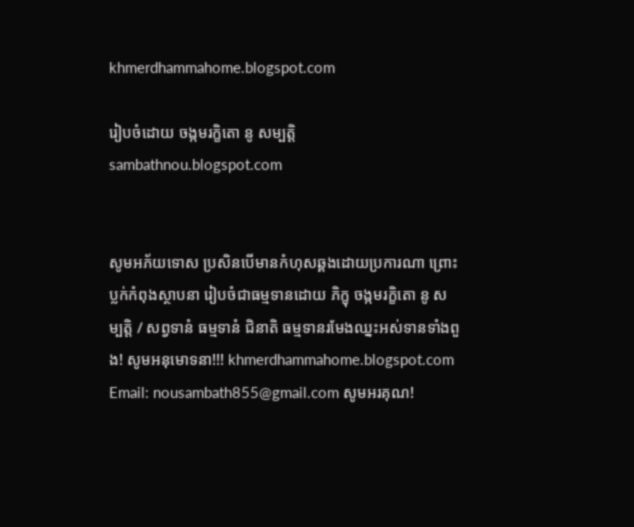khmerdhammahome.blogspot.com

រៀបចំដោយ ចង្កមរក្ខិតោ នូ សម្បត្តិ sambathnou.blogspot.com


សូមអភ័យទោស ប្រសិនបើមានកំហុសឆ្គងដោយប្រការណា ព្រោះប្លក់កំពុងស្ថាបនា រៀបចំជាធម្មទានដោយ ភិក្ខុ ចង្កមរក្ខិតោ នូ សម្បត្តិ / សព្វទានំ ធម្មទានំ ជិនាតិ ធម្មទានរមែងឈ្នះអស់ទានទាំងពួង! សូមអនុមោទនា!!! khmerdhammahome.blogspot.com Email: nousambath855@gmail.com សូមអរគុណ!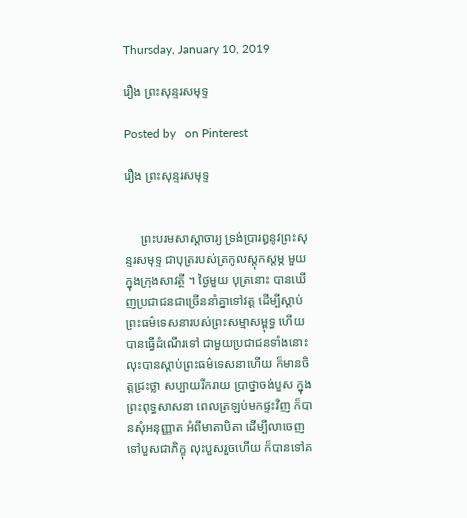Thursday, January 10, 2019

រឿង ព្រះសុន្ទរសមុទ្ទ

Posted by   on Pinterest

រឿង ព្រះសុន្ទរសមុទ្ទ


     ព្រះបរមសាស្តាចារ្យ ទ្រង់ប្រារឰនូវព្រះសុន្ទរសមុទ្ទ ជាបុត្ររបស់ត្រកូលស្តុកស្តម្ភ មួយ ក្នុងក្រុងសាវត្ថី ។ ថ្ងៃមួយ បុត្រនោះ បានឃើញប្រជាជនជាច្រើននាំគ្នាទៅវត្ត ដើម្បីស្តាប់ព្រះធម៌ទេសនារបស់ព្រះសម្មាសម្ពុទ្ធ ហើយបានធ្វើដំណើរទៅ ជាមួយប្រជាជនទាំងនោះ លុះបានស្តាប់ព្រះធម៌ទេសនាហើយ ក៏មានចិត្តជ្រះថ្លា សប្បាយរីករាយ ប្រាថ្នាចង់បួស ក្នុងព្រះពុទ្ធសាសនា ពេលត្រឡប់មកផ្ទះវិញ ក៏បានសុំឣនុញ្ញាត អំពីមាតាបិតា ដើម្បីលាចេញទៅបួសជាភិក្ខុ លុះបួសរួចហើយ ក៏បានទៅគ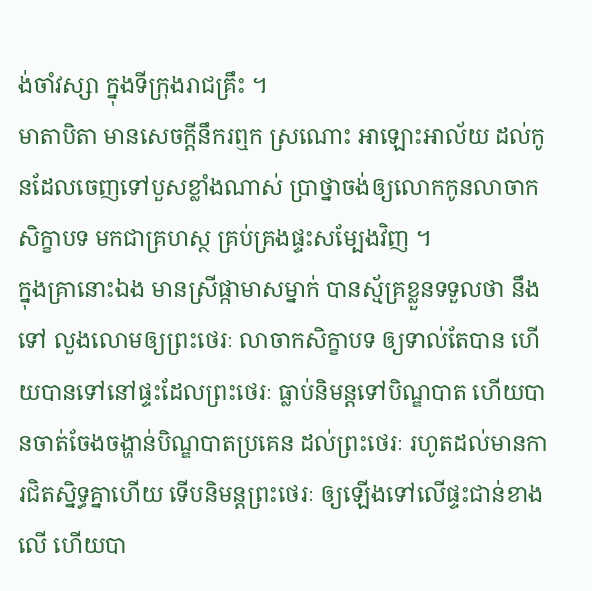ង់ចាំវស្សា ក្នុងទីក្រុងរាជគ្រឹះ ។
មាតាបិតា មានសេចក្តីនឹករឮក ស្រណោះ ឣាឡោះឣាល័យ ដល់កូនដែលចេញទៅបួសខ្លាំងណាស់ ប្រាថ្នាចង់ឲ្យលោកកូនលាចាកសិក្ខាបទ មកជាគ្រហស្ថ គ្រប់គ្រងផ្ទះសម្បែងវិញ ។
ក្នុងគ្រានោះឯង មានស្រីផ្កាមាសម្នាក់ បានស្ម័គ្រខ្លួនទទួលថា នឹងទៅ លួងលោមឲ្យព្រះថេរៈ លាចាកសិក្ខាបទ ឲ្យទាល់តែបាន ហើយបានទៅនៅផ្ទះដែលព្រះថេរៈ ធ្លាប់និមន្តទៅបិណ្ឌបាត ហើយបានចាត់ចែងចង្ហាន់បិណ្ឌបាតប្រគេន ដល់ព្រះថេរៈ រហូតដល់មានការជិតស្និទ្ធគ្នាហើយ ទើបនិមន្តព្រះថេរៈ ឲ្យឡើងទៅលើផ្ទះជាន់ខាងលើ ហើយបា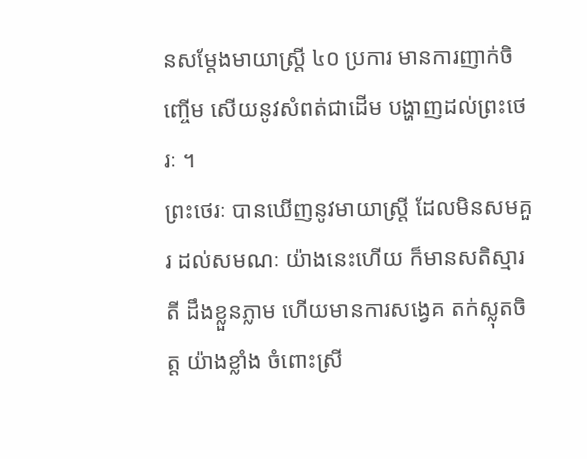នសម្តែងមាយាស្ត្រី ៤០ ប្រការ មានការញាក់ចិញ្ចើម សើយនូវសំពត់ជាដើម បង្ហាញដល់ព្រះថេរៈ ។
ព្រះថេរៈ បានឃើញនូវមាយាស្ត្រី ដែលមិនសមគួរ ដល់សមណៈ យ៉ាងនេះហើយ ក៏មានសតិស្មារតី ដឹងខ្លួនភ្លាម ហើយមានការសង្វេគ តក់ស្លុតចិត្ត យ៉ាងខ្លាំង ចំពោះស្រី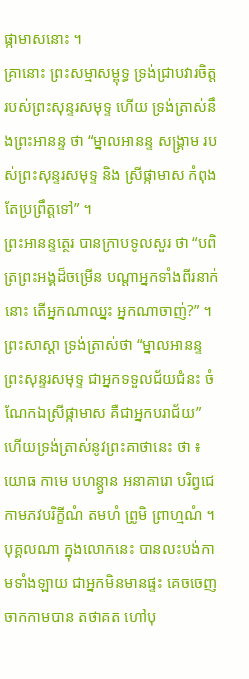ផ្កាមាសនោះ ។
គ្រានោះ ព្រះសម្មាសម្ពុទ្ធ ទ្រង់ជ្រាបវារចិត្ត របស់ព្រះសុន្ទរសមុទ្ទ ហើយ ទ្រង់ត្រាស់នឹងព្រះឣានន្ទ ថា “ម្នាលឣានន្ទ សង្គ្រាម របស់ព្រះសុន្ទរសមុទ្ទ និង ស្រីផ្កាមាស កំពុងតែប្រព្រឹត្តទៅ” ។
ព្រះឣានន្ទត្ថេរ បានក្រាបទូលសួរ ថា “បពិត្រព្រះឣង្គដ៏ចម្រើន បណ្តាឣ្នកទាំងពីរនាក់នោះ តើឣ្នកណាឈ្នះ ឣ្នកណាចាញ់?” ។
ព្រះសាស្តា ទ្រង់ត្រាស់ថា “ម្នាលឣានន្ទ ព្រះសុន្ទរសមុទ្ទ ជាឣ្នកទទួលជ័យជំនះ ចំណែកឯស្រីផ្កាមាស គឺជាឣ្នកបរាជ័យ” ហើយទ្រង់ត្រាស់នូវព្រះគាថានេះ ថា ៖
យោធ កាមេ បហន្ត្វាន ឣនាគារោ បរិព្វជេ
កាមភវបរិក្ខីណំ តមហំ ព្រូមិ ព្រាហ្មណំ ។
បុគ្គលណា ក្នុងលោកនេះ បានលះបង់កាមទាំងឡាយ ជាឣ្នកមិនមានផ្ទះ គេចចេញចាកកាមបាន តថាគត ហៅបុ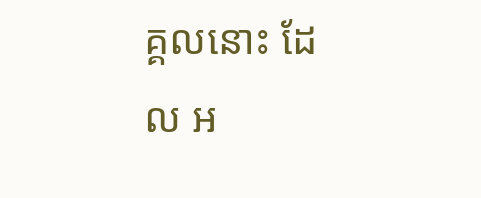គ្គលនោះ ដែល ឣ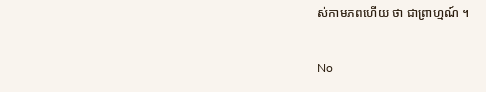ស់កាមភពហើយ ថា ជាព្រាហ្មណ៍ ។

No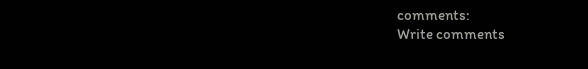comments:
Write comments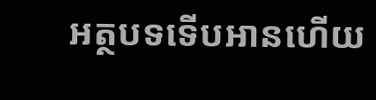អត្ថបទទើបអានហើយ